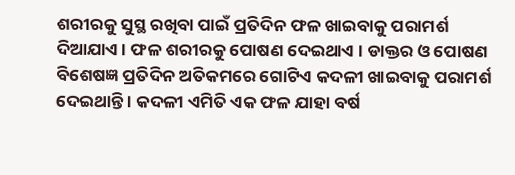ଶରୀରକୁ ସୁସ୍ଥ ରଖିବା ପାଇଁ ପ୍ରତିଦିନ ଫଳ ଖାଇବାକୁ ପରାମର୍ଶ ଦିଆଯାଏ । ଫଳ ଶରୀରକୁ ପୋଷଣ ଦେଇଥାଏ । ଡାକ୍ତର ଓ ପୋଷଣ ବିଶେଷଜ୍ଞ ପ୍ରତିଦିନ ଅତିକମରେ ଗୋଟିଏ କଦଳୀ ଖାଇବାକୁ ପରାମର୍ଶ ଦେଇଥାନ୍ତି । କଦଳୀ ଏମିତି ଏକ ଫଳ ଯାହା ବର୍ଷ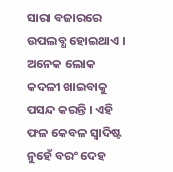ସାରା ବଜାରରେ ଉପଲବ୍ଧ ହୋଇଥାଏ । ଅନେକ ଲୋକ କଦଳୀ ଖାଇବାକୁ ପସନ୍ଦ କରନ୍ତି । ଏହି ଫଳ କେବଳ ସ୍ବାଦିଷ୍ଟ ନୁହେଁ ବରଂ ଦେହ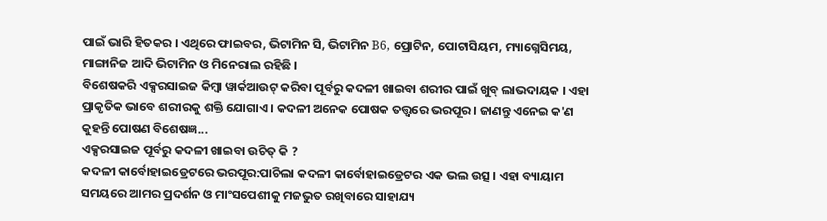ପାଇଁ ଭାରି ହିତକର । ଏଥିରେ ଫାଇବର, ଭିଟାମିନ ସି, ଭିଟାମିନ B6, ପ୍ରୋଟିନ, ପୋଟାସିୟମ, ମ୍ୟାଗ୍ନେସିମୟ, ମାଙ୍ଗାନିଜ ଆଦି ଭିଟାମିନ ଓ ମିନେରାଲ ରହିଛି ।
ବିଶେଷକରି ଏକ୍ସରସାଇଜ କିମ୍ବା ୱାର୍କଆଉଟ୍ କରିବା ପୂର୍ବରୁ କଦଳୀ ଖାଇବା ଶରୀର ପାଇଁ ଖୁବ୍ ଲାଭଦାୟକ । ଏହା ପ୍ରାକୃତିକ ଭାବେ ଶରୀରକୁ ଶକ୍ତି ଯୋଗାଏ । କଦଳୀ ଅନେକ ପୋଷକ ତତ୍ତ୍ବରେ ଭରପୂର । ଜାଣନ୍ତୁ ଏନେଇ କ'ଣ କୁହନ୍ତି ପୋଷଣ ବିଶେଷଜ୍ଞ...
ଏକ୍ସରସାଇଜ ପୂର୍ବରୁ କଦଳୀ ଖାଇବା ଉଚିତ୍ କି ?
କଦଳୀ କାର୍ବୋହାଇଡ୍ରେଟରେ ଭରପୂର:ପାଚିଲା କଦଳୀ କାର୍ବୋହାଇଡ୍ରେଟର ଏକ ଭଲ ଉତ୍ସ । ଏହା ବ୍ୟାୟାମ ସମୟରେ ଆମର ପ୍ରଦର୍ଶନ ଓ ମାଂସପେଶୀକୁ ମଜଭୁତ ରଖିବାରେ ସାହାଯ୍ୟ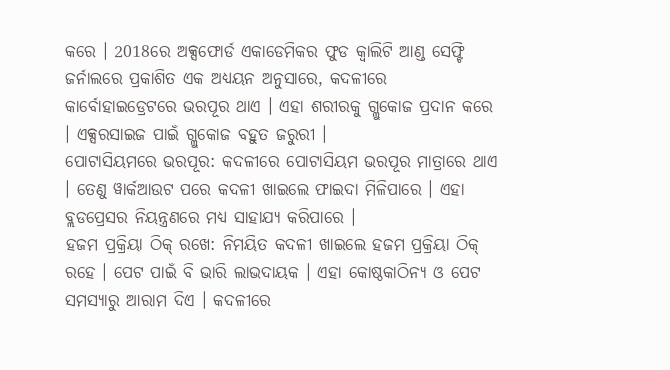କରେ । 2018ରେ ଅକ୍ସଫୋର୍ଡ ଏକାଡେମିକର ଫୁଡ କ୍ବାଲିଟି ଆଣ୍ଡ ସେଫ୍ଟି ଜର୍ନାଲରେ ପ୍ରକାଶିତ ଏକ ଅଧ୍ୟୟନ ଅନୁସାରେ, କଦଳୀରେ କାର୍ବୋହାଇଡ୍ରେଟରେ ଭରପୂର ଥାଏ । ଏହା ଶରୀରକୁ ଗ୍ଲୁକୋଜ ପ୍ରଦାନ କରେ । ଏକ୍ସରସାଇଜ ପାଇଁ ଗ୍ଲୁକୋଜ ବହୁତ ଜରୁରୀ ।
ପୋଟାସିୟମରେ ଭରପୂର: କଦଳୀରେ ପୋଟାସିୟମ ଭରପୂର ମାତ୍ରାରେ ଥାଏ । ତେଣୁ ୱାର୍କଆଉଟ ପରେ କଦଳୀ ଖାଇଲେ ଫାଇଦା ମିଳିପାରେ । ଏହା ବ୍ଲଡପ୍ରେସର ନିୟନ୍ତ୍ରଣରେ ମଧ୍ୟ ସାହାଯ୍ୟ କରିପାରେ ।
ହଜମ ପ୍ରକ୍ରିୟା ଠିକ୍ ରଖେ: ନିମୟିତ କଦଳୀ ଖାଇଲେ ହଜମ ପ୍ରକ୍ରିୟା ଠିକ୍ ରହେ । ପେଟ ପାଇଁ ବି ଭାରି ଲାଭଦାୟକ । ଏହା କୋଷ୍ଠକାଠିନ୍ୟ ଓ ପେଟ ସମସ୍ୟାରୁ ଆରାମ ଦିଏ । କଦଳୀରେ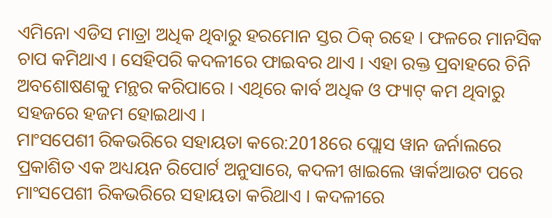ଏମିନୋ ଏଡିସ ମାତ୍ରା ଅଧିକ ଥିବାରୁ ହରମୋନ ସ୍ତର ଠିକ୍ ରହେ । ଫଳରେ ମାନସିକ ଚାପ କମିଥାଏ । ସେହିପରି କଦଳୀରେ ଫାଇବର ଥାଏ । ଏହା ରକ୍ତ ପ୍ରବାହରେ ଚିନି ଅବଶୋଷଣକୁ ମନ୍ଥର କରିପାରେ । ଏଥିରେ କାର୍ବ ଅଧିକ ଓ ଫ୍ୟାଟ୍ କମ ଥିବାରୁ ସହଜରେ ହଜମ ହୋଇଥାଏ ।
ମାଂସପେଶୀ ରିକଭରିରେ ସହାୟତା କରେ:2018ରେ ପ୍ଲୋସ ୱାନ ଜର୍ନାଲରେ ପ୍ରକାଶିତ ଏକ ଅଧ୍ୟୟନ ରିପୋର୍ଟ ଅନୁସାରେ, କଦଳୀ ଖାଇଲେ ୱାର୍କଆଉଟ ପରେ ମାଂସପେଶୀ ରିକଭରିରେ ସହାୟତା କରିଥାଏ । କଦଳୀରେ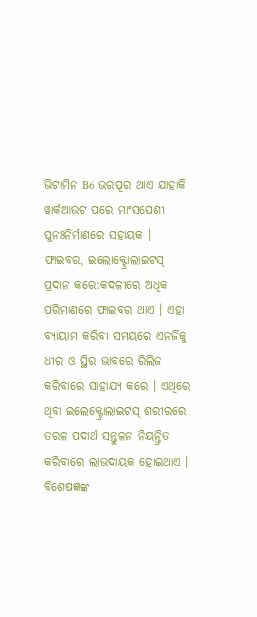ଭିଟାମିନ B6 ଭରପୂର ଥାଏ ଯାହାକି ୱାର୍କଆଉଟ ପରେ ମାଂସପେଶୀ ପୁନଃନିର୍ମାଣରେ ସହାୟକ ।
ଫାଇବର, ଇଲୋକ୍ଟ୍ରୋଲାଇଟସ୍ ପ୍ରଦାନ କରେ:କଦଳୀରେ ଅଧିକ ପରିମାଣରେ ଫାଇବର ଥାଏ । ଏହା ବ୍ୟାୟାମ କରିବା ସମୟରେ ଏନର୍ଜିକୁ ଧୀର ଓ ସ୍ଥିର ଭାବରେ ରିଲିଜ କରିବାରେ ସାହାଯ୍ୟ କରେ । ଏଥିରେ ଥିବା ଇଲେକ୍ଟ୍ରୋଲାଇଟସ୍ ଶରୀରରେ ତରଳ ପଦାର୍ଥ ସନ୍ତୁଳନ ନିୟନ୍ତ୍ରିତ କରିବାରେ ଲାଭଦାୟକ ହୋଇଥାଏ । ବିଶେଷଜ୍ଞଙ୍କ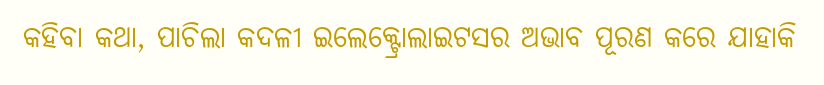କହିବା କଥା, ପାଚିଲା କଦଳୀ ଇଲେକ୍ଟ୍ରୋଲାଇଟସର ଅଭାବ ପୂରଣ କରେ ଯାହାକି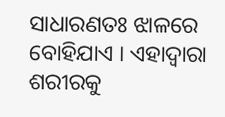ସାଧାରଣତଃ ଝାଳରେ ବୋହିଯାଏ । ଏହାଦ୍ବାରା ଶରୀରକୁ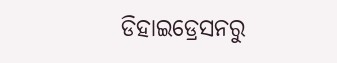ଡିହାଇଡ୍ରେସନରୁ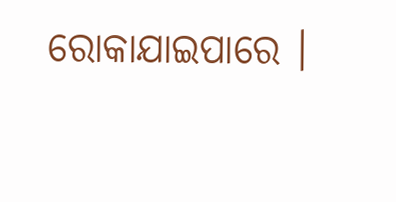ରୋକାଯାଇପାରେ ।